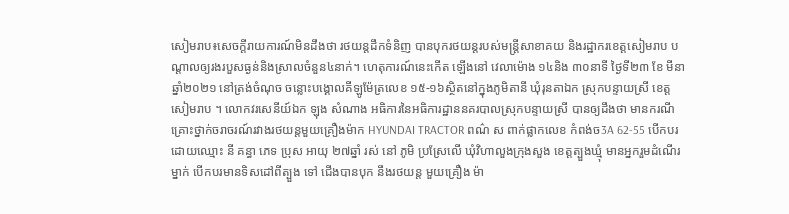សៀមរាប៖សេចក្តីរាយការណ៍មិនដឹងថា រថយន្តដឹកទំនិញ បានបុករថយន្តរបស់មន្ត្រីសាខាគយ និងរដ្ឋាករខេត្តសៀមរាប បណ្ដាលឲ្យរងរបួសធ្ងន់និងស្រាលចំនួន៤នាក់។ ហេតុការណ៍នេះកើត ឡើងនៅ វេលាម៉ោង ១៤និង ៣០នាទី ថ្ងៃទី២៣ ខែ មីនា ឆ្នាំ២០២១ នៅត្រង់ចំណុច ចន្លោះបង្គោលគីឡូម៉ែត្រលេខ ១៥-១៦ស្ថិតនៅក្នុងភូមិតានី ឃុំរុនតាឯក ស្រុកបន្ទាយស្រី ខេត្តសៀមរាប ។ លោកវរសេនីយ៍ឯក ឡុង សំណាង អធិការនៃអធិការដ្ឋាននគរបាលស្រុកបន្ទាយស្រី បានឲ្យដឹងថា មានករណីគ្រោះថ្នាក់ចរាចរណ៍រវាងរថយន្តមួយគ្រឿងម៉ាក HYUNDAI TRACTOR ពណ៌ ស ពាក់ផ្លាកលេខ កំពង់ច3A 62-55 បេីកបរដោយឈ្មោះ នី គន្ធា ភេទ ប្រុស អាយុ ២៧ឆ្នាំ រស់ នៅ ភូមិ ប្រស្រែលេី ឃុំវិហាលួងក្រុងសួង ខេត្តត្បួងឃ្មុំ មានអ្នករួមដំណេីរ ម្នាក់ បេីកបរមានទិសដៅពីត្បួង ទៅ ជេីងបានបុក នឹងរថយន្ត មួយគ្រឿង ម៉ា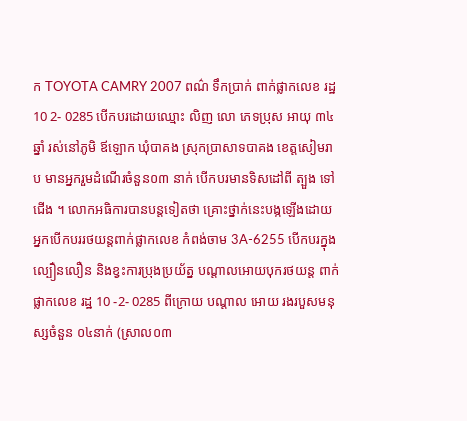ក TOYOTA CAMRY 2007 ពណ៌ ទឹកប្រាក់ ពាក់ផ្លាកលេខ រដ្ឋ 10 2- 0285 បេីកបរដោយឈ្មោះ លិញ លោ ភេទប្រុស អាយុ ៣៤ឆ្នាំ រស់នៅភូមិ ឪឡោក ឃុំបាគង ស្រុកប្រាសាទបាគង ខេត្តសៀមរាប មានអ្នករួមដំណេីរចំនួន០៣ នាក់ បេីកបរមានទិសដៅពី ត្បួង ទៅជេីង ។ លោកអធិការបានបន្តទៀតថា គ្រោះថ្នាក់នេះបង្កឡេីងដោយអ្នកបេីកបររថយន្តពាក់ផ្លាកលេខ កំពង់ចាម 3A-6255 បេីកបរក្នុងល្បឿនលឿន និងខ្វះការប្រុងប្រយ័ត្ន បណ្តាលអោយបុករថយន្ត ពាក់ផ្លាកលេខ រដ្ឋ 10 -2- 0285 ពីក្រោយ បណ្តាល អោយ រងរបួសមនុស្សចំនួន ០៤នាក់ (ស្រាល០៣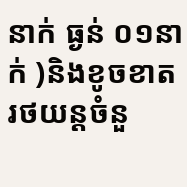នាក់ ធ្ងន់ ០១នាក់ )និងខូចខាតរថយន្តចំនួ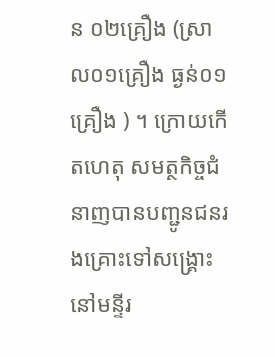ន ០២គ្រឿង (ស្រាល០១គ្រឿង ធ្ងន់០១គ្រឿង ) ។ ក្រោយកើតហេតុ សមត្ថកិច្ចជំនាញបានបញ្ជូនជនរងគ្រោះទៅសង្គ្រោះនៅមន្ទីរ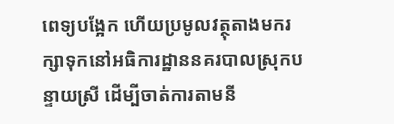ពេទ្យបង្អែក ហើយប្រមូលវត្ថុតាងមករក្សាទុកនៅអធិការដ្ឋាននគរបាលស្រុកបន្ទាយស្រី ដើម្បីចាត់ការតាមនី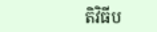តិវិធីប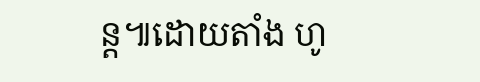ន្ត៕ដោយតាំង ហូ